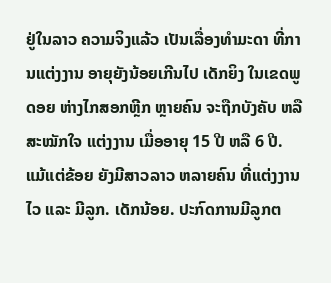ຢູ່ໃນລາວ ຄວາມຈິງແລ້ວ ເປັນເລື່ອງທຳມະດາ ທີ່ການແຕ່ງງານ ອາຍຸຍັງນ້ອຍເກີນໄປ ເດັກຍິງ ໃນເຂດພູດອຍ ຫ່າງໄກສອກຫຼີກ ຫຼາຍຄົນ ຈະຖືກບັງຄັບ ຫລື ສະໝັກໃຈ ແຕ່ງງານ ເມື່ອອາຍຸ 15 ປີ ຫລື 6 ປີ. ແມ້ແຕ່ຂ້ອຍ ຍັງມີສາວລາວ ຫລາຍຄົນ ທີ່ແຕ່ງງານໄວ ແລະ ມີລູກ. ເດັກນ້ອຍ. ປະກົດການມີລູກຕ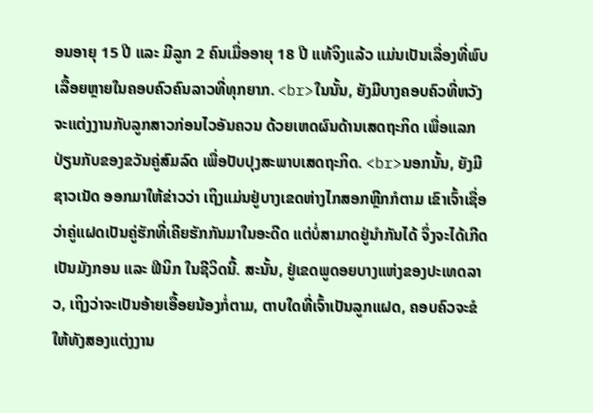ອນອາຍຸ 15 ປີ ແລະ ມີລູກ 2 ຄົນເມື່ອອາຍຸ 18 ປີ ແທ້ຈິງແລ້ວ ແມ່ນເປັນເລື່ອງທີ່ພົບເລື້ອຍຫຼາຍໃນຄອບຄົວຄົນລາວທີ່ທຸກຍາກ. <br>ໃນນັ້ນ, ຍັງມີບາງຄອບຄົວທີ່ຫວັງຈະແຕ່ງງານກັບລູກສາວກ່ອນໄວອັນຄວນ ດ້ວຍເຫດຜົນດ້ານເສດຖະກິດ ເພື່ອແລກປ່ຽນກັບຂອງຂວັນຄູ່ສົມລົດ ເພື່ອປັບປຸງສະພາບເສດຖະກິດ. <br>ນອກນັ້ນ, ຍັງມີຊາວເນັດ ອອກມາໃຫ້ຂ່າວວ່າ ເຖິງແມ່ນຢູ່ບາງເຂດຫ່າງໄກສອກຫຼີກກໍຕາມ ເຂົາເຈົ້າເຊື່ອວ່າຄູ່ແຝດເປັນຄູ່ຮັກທີ່ເຄີຍຮັກກັນມາໃນອະດີດ ແຕ່ບໍ່ສາມາດຢູ່ນຳກັນໄດ້ ຈຶ່ງຈະໄດ້ເກີດເປັນມັງກອນ ແລະ ຟີນິກ ໃນຊີວິດນີ້. ສະນັ້ນ, ຢູ່ເຂດພູດອຍບາງແຫ່ງຂອງປະເທດລາວ, ເຖິງວ່າຈະເປັນອ້າຍເອື້ອຍນ້ອງກໍ່ຕາມ, ຕາບໃດທີ່ເຈົ້າເປັນລູກແຝດ, ຄອບຄົວຈະຂໍໃຫ້ທັງສອງແຕ່ງງານ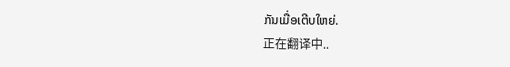ກັນເມື່ອເຕີບໃຫຍ່.
正在翻译中..